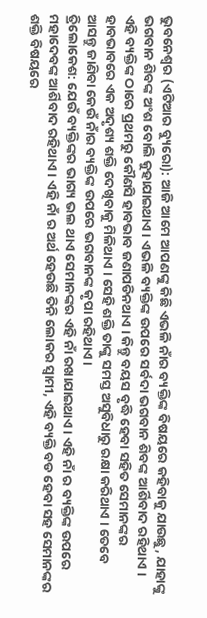ଭୁବନେଶ୍ୱର (ଏଟିଆର ବ୍ୟୁରୋ): ଆଜି ଆମେ ଆପଣଙ୍କୁ କିଛି ଏଭଳି ନାଁର ବ୍ୟକ୍ତିଙ୍କ ବିଷୟରେ କହିବାକୁ ଯାଉଛୁ, ଯାହାଙ୍କୁ ଭଗବାନ ଶିବଙ୍କ ଅଂଶ ବୋଲି କୁହାଯାଇଥାଏ । ଏଭଳି ବ୍ୟକ୍ତିଙ୍କ ଉପରେ ସର୍ବଦା ଭଗବାନ ଶିବଙ୍କ ଆର୍ଶିବାଦ ରହିଥାଏ । ଏହି ବ୍ୟକ୍ତିଙ୍କ ଠାରେ ପ୍ରଥମରୁ କୌଣସି ହାବଭାବ ଜଣାପଡିନଥାଏ । କିନ୍ତୁ ବୟସ ବୃଦ୍ଧି ହେବା ସହିତ ସେମାନଙ୍କର ହାବଭାବରେ ଏକ ଅଦୃଶ୍ୟ ଶକ୍ତି ଦେଖିବାକୁ ମିଳିଥାଏ । ସେହି ଶକ୍ତି ତାଙ୍କୁ ସମସ୍ତ ଅସୁବିଧାରୁ ରକ୍ଷା କରିଥାଏ । ତେବେ ଆସନ୍ତୁ ଜାଣିବା କେଉଁ ନାଁର ବ୍ୟକ୍ତିଙ୍କ ଉପରେ ଭଗବାନଙ୍କ କୃପା ରହିଥାଏ ।
ତ୍ରିଲୋକେଶ: ଯେଉଁ ବ୍ୟକ୍ତିଙ୍କର ଭାଗ୍ୟ ଭଲ ଥାଏ ସେମାନଙ୍କର ଏହି ନାଁ ରଖାଯାଇଥାଏ । ଏହି ନାଁ ର ବ୍ୟକ୍ତିଙ୍କ ଉପରେ ମହାଦେବଙ୍କ ଆର୍ଶିବାଦ ରହିଥାଏ । ଏହି ନାଁ ର ଅର୍ଥ ହେଉଛି ତିନି ଲୋକର ସ୍ୱାମୀ, ଏହି ବ୍ୟକ୍ତି ବଡ ହେବା ସହ ସେମାନଙ୍କର ଶକ୍ତି ବିଷୟରେ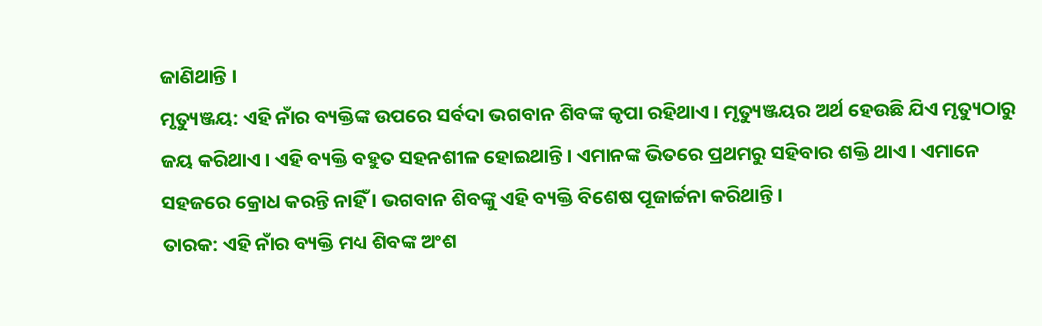ଜାଣିଥାନ୍ତି ।
ମୃତ୍ୟୁଞ୍ଜୟ: ଏହି ନାଁର ବ୍ୟକ୍ତିଙ୍କ ଉପରେ ସର୍ବଦା ଭଗବାନ ଶିବଙ୍କ କୃପା ରହିଥାଏ । ମୃତ୍ୟୁଞ୍ଜୟର ଅର୍ଥ ହେଉଛି ଯିଏ ମୃତ୍ୟୁଠାରୁ ଜୟ କରିଥାଏ । ଏହି ବ୍ୟକ୍ତି ବହୁତ ସହନଶୀଳ ହୋଇଥାନ୍ତି । ଏମାନଙ୍କ ଭିତରେ ପ୍ରଥମରୁ ସହିବାର ଶକ୍ତି ଥାଏ । ଏମାନେ ସହଜରେ କ୍ରୋଧ କରନ୍ତି ନାହିଁ । ଭଗବାନ ଶିବଙ୍କୁ ଏହି ବ୍ୟକ୍ତି ବିଶେଷ ପୂଜାର୍ଚ୍ଚନା କରିଥାନ୍ତି ।
ତାରକ: ଏହି ନାଁର ବ୍ୟକ୍ତି ମଧ୍ୟ ଶିବଙ୍କ ଅଂଶ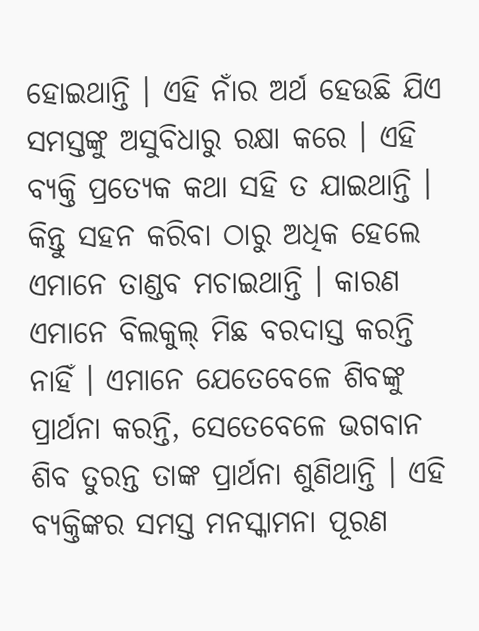ହୋଇଥାନ୍ତି । ଏହି ନାଁର ଅର୍ଥ ହେଉଛି ଯିଏ ସମସ୍ତଙ୍କୁ ଅସୁବିଧାରୁ ରକ୍ଷା କରେ । ଏହି ବ୍ୟକ୍ତି ପ୍ରତ୍ୟେକ କଥା ସହି ତ ଯାଇଥାନ୍ତି । କିନ୍ତୁ ସହନ କରିବା ଠାରୁ ଅଧିକ ହେଲେ ଏମାନେ ତାଣ୍ଡବ ମଚାଇଥାନ୍ତି । କାରଣ ଏମାନେ ବିଲକୁଲ୍ ମିଛ ବରଦାସ୍ତ କରନ୍ତି ନାହିଁ । ଏମାନେ ଯେତେବେଳେ ଶିବଙ୍କୁ ପ୍ରାର୍ଥନା କରନ୍ତି, ସେତେବେଳେ ଭଗବାନ ଶିବ ତୁରନ୍ତ ତାଙ୍କ ପ୍ରାର୍ଥନା ଶୁଣିଥାନ୍ତି । ଏହି ବ୍ୟକ୍ତିଙ୍କର ସମସ୍ତ ମନସ୍କାମନା ପୂରଣ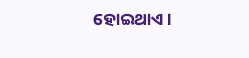ହୋଇଥାଏ ।